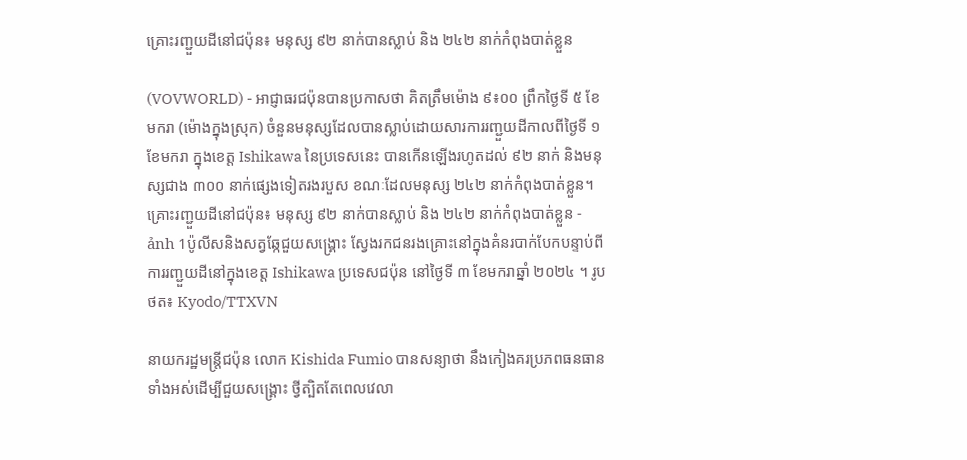គ្រោះរញ្ជួយដីនៅជប៉ុន៖ មនុស្ស ៩២ នាក់បានស្លាប់ និង ២៤២ នាក់កំពុងបាត់ខ្លួន

(VOVWORLD) - អាជ្ញាធរជប៉ុនបានប្រកាសថា គិតត្រឹមម៉ោង ៩៖០០ ព្រឹកថ្ងៃទី ៥ ខែមករា (ម៉ោងក្នុងស្រុក) ចំនួនមនុស្សដែលបានស្លាប់ដោយសារការរញ្ជួយដីកាលពីថ្ងៃទី ១ ខែមករា ក្នុងខេត្ត Ishikawa នៃប្រទេសនេះ បានកើនឡើងរហូតដល់ ៩២ នាក់ និងមនុស្សជាង ៣០០ នាក់ផ្សេងទៀតរងរបួស ខណៈដែលមនុស្ស ២៤២ នាក់កំពុងបាត់ខ្លួន។
គ្រោះរញ្ជួយដីនៅជប៉ុន៖ មនុស្ស ៩២ នាក់បានស្លាប់ និង ២៤២ នាក់កំពុងបាត់ខ្លួន - ảnh 1ប៉ូលីសនិងសត្វឆ្កែជួយសង្គ្រោះ ស្វែងរកជនរងគ្រោះនៅក្នុងគំនរបាក់បែកបន្ទាប់ពីការរញ្ជួយដីនៅក្នុងខេត្ត Ishikawa ប្រទេសជប៉ុន នៅថ្ងៃទី ៣ ខែមករាឆ្នាំ ២០២៤ ។ រូបថត៖ Kyodo/TTXVN

នាយករដ្ឋមន្ត្រីជប៉ុន លោក Kishida Fumio បានសន្យាថា នឹងកៀងគរប្រភពធនធានទាំងអស់ដើម្បីជួយសង្គ្រោះ ថ្វីត្បិតតែពេលវេលា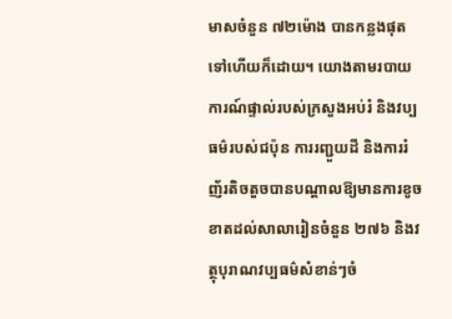មាសចំនួន ៧២ម៉ោង បានកន្លងផុតទៅហើយក៏ដោយ។ យោងតាមរបាយការណ៍ផ្ទាល់របស់ក្រសួងអប់រំ និងវប្បធម៌របស់ជប៉ុន ការរញ្ជួយដី និងការរំញ័រតិចតួចបានបណ្តាលឱ្យមានការខូចខាតដល់សាលារៀនចំនួន ២៧៦ និងវត្ថុបុរាណវប្បធម៌សំខាន់ៗចំ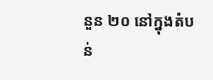នួន ២០ នៅក្នុងតំបន់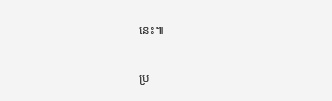នេះ៕

ប្រ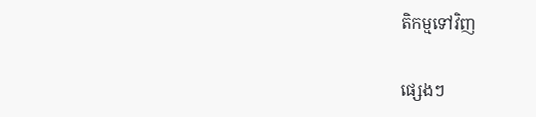តិកម្មទៅវិញ

ផ្សេងៗ